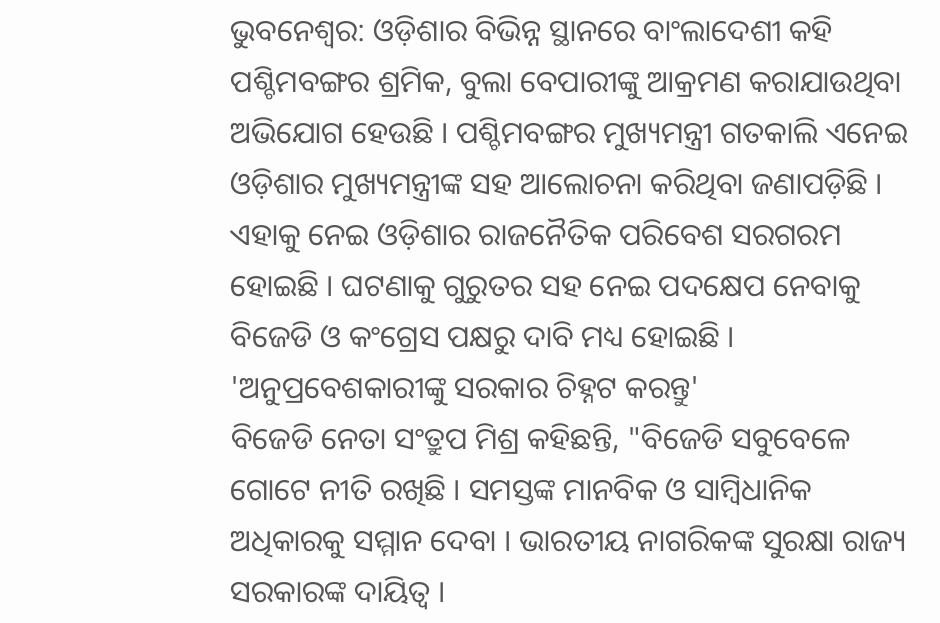ଭୁବନେଶ୍ବର: ଓଡ଼ିଶାର ବିଭିନ୍ନ ସ୍ଥାନରେ ବାଂଲାଦେଶୀ କହି ପଶ୍ଚିମବଙ୍ଗର ଶ୍ରମିକ, ବୁଲା ବେପାରୀଙ୍କୁ ଆକ୍ରମଣ କରାଯାଉଥିବା ଅଭିଯୋଗ ହେଉଛି । ପଶ୍ଚିମବଙ୍ଗର ମୁଖ୍ୟମନ୍ତ୍ରୀ ଗତକାଲି ଏନେଇ ଓଡ଼ିଶାର ମୁଖ୍ୟମନ୍ତ୍ରୀଙ୍କ ସହ ଆଲୋଚନା କରିଥିବା ଜଣାପଡ଼ିଛି । ଏହାକୁ ନେଇ ଓଡ଼ିଶାର ରାଜନୈତିକ ପରିବେଶ ସରଗରମ ହୋଇଛି । ଘଟଣାକୁ ଗୁରୁତର ସହ ନେଇ ପଦକ୍ଷେପ ନେବାକୁ ବିଜେଡି ଓ କଂଗ୍ରେସ ପକ୍ଷରୁ ଦାବି ମଧ୍ୟ ହୋଇଛି ।
'ଅନୁପ୍ରବେଶକାରୀଙ୍କୁ ସରକାର ଚିହ୍ନଟ କରନ୍ତୁ'
ବିଜେଡି ନେତା ସଂତ୍ରୁପ ମିଶ୍ର କହିଛନ୍ତି, "ବିଜେଡି ସବୁବେଳେ ଗୋଟେ ନୀତି ରଖିଛି । ସମସ୍ତଙ୍କ ମାନବିକ ଓ ସାମ୍ବିଧାନିକ ଅଧିକାରକୁ ସମ୍ମାନ ଦେବା । ଭାରତୀୟ ନାଗରିକଙ୍କ ସୁରକ୍ଷା ରାଜ୍ୟ ସରକାରଙ୍କ ଦାୟିତ୍ବ ।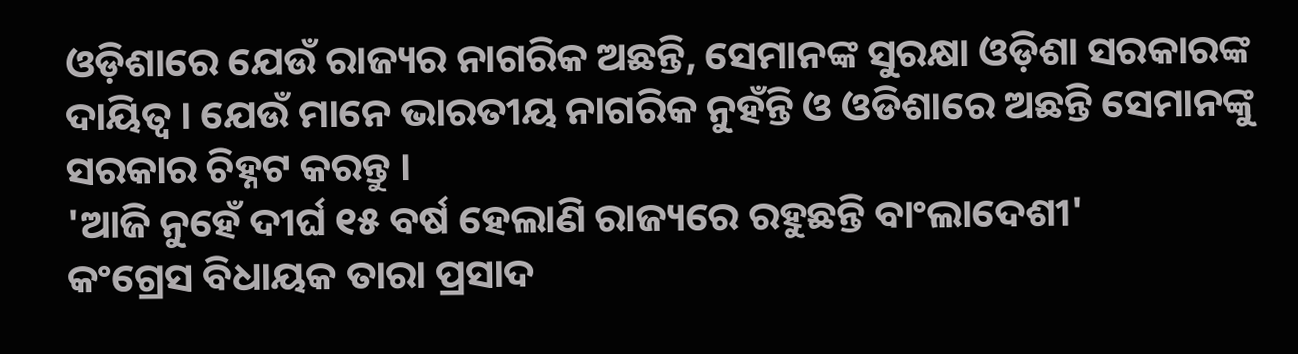ଓଡ଼ିଶାରେ ଯେଉଁ ରାଜ୍ୟର ନାଗରିକ ଅଛନ୍ତି, ସେମାନଙ୍କ ସୁରକ୍ଷା ଓଡ଼ିଶା ସରକାରଙ୍କ ଦାୟିତ୍ବ । ଯେଉଁ ମାନେ ଭାରତୀୟ ନାଗରିକ ନୁହଁନ୍ତି ଓ ଓଡିଶାରେ ଅଛନ୍ତି ସେମାନଙ୍କୁ ସରକାର ଚିହ୍ନଟ କରନ୍ତୁ ।
'ଆଜି ନୁହେଁ ଦୀର୍ଘ ୧୫ ବର୍ଷ ହେଲାଣି ରାଜ୍ୟରେ ରହୁଛନ୍ତି ବାଂଲାଦେଶୀ'
କଂଗ୍ରେସ ବିଧାୟକ ତାରା ପ୍ରସାଦ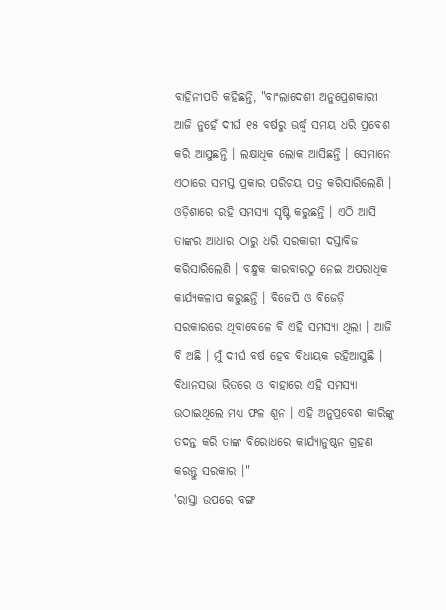ବାହିନୀପତି କହିଛନ୍ତି, "ବାଂଲାଦେଶୀ ଅନୁପ୍ରେଶକାରୀ ଆଜି ନୁହେଁ ଦୀର୍ଘ ୧୫ ବର୍ଷରୁ ଊର୍ଦ୍ଧ୍ବ ସମୟ ଧରି ପ୍ରବେଶ କରି ଆସୁଛନ୍ତି । ଲକ୍ଷାଧିକ ଲୋକ ଆସିଛନ୍ତି । ସେମାନେ ଏଠାରେ ସମସ୍ତ ପ୍ରକାର ପରିଚୟ ପତ୍ର କରିସାରିଲେଣି । ଓଡ଼ିଶାରେ ରହି ସମସ୍ୟା ସୃଷ୍ଟି କରୁଛନ୍ତି । ଏଠି ଆସି ତାଙ୍କର ଆଧାର ଠାରୁ ଧରି ସରକାରୀ ଦସ୍ତାବିଜ କରିସାରିଲେଣି । ବନ୍ଧୁକ କାରବାରଠୁ ନେଇ ଅପରାଧିକ କାର୍ଯ୍ୟକଳାପ କରୁଛନ୍ତି । ବିଜେପି ଓ ବିଜେଡ଼ି ସରକାରରେ ଥିବାବେଳେ ବି ଏହି ସମସ୍ୟା ଥିଲା । ଆଜି ବି ଅଛି । ମୁଁ ଦୀର୍ଘ ବର୍ଷ ହେବ ବିଧାୟକ ରହିଆସୁଛି । ବିଧାନସଭା ଭିତରେ ଓ ବାହାରେ ଏହି ସମସ୍ୟା ଉଠାଇଥିଲେ ମଧ୍ୟ ଫଳ ଶୂନ । ଏହି ଅନୁପ୍ରବେଶ କାରିଙ୍କୁ ତଦନ୍ତ କରି ତାଙ୍କ ବିରୋଧରେ କାର୍ଯ୍ୟାନୁଷ୍ଠନ ଗ୍ରହଣ କରନ୍ତୁ ସରକାର ।"
'ରାସ୍ତା ଉପରେ ବଙ୍ଗ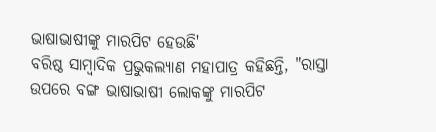ଭାଷାଭାଷୀଙ୍କୁ ମାରପିଟ ହେଉଛି'
ବରିଷ୍ଠ ସାମ୍ବାଦିକ ପ୍ରଭୁକଲ୍ୟାଣ ମହାପାତ୍ର କହିଛନ୍ତି, "ରାସ୍ତା ଉପରେ ବଙ୍ଗ ଭାଷାଭାଷୀ ଲୋକଙ୍କୁ ମାରପିଟ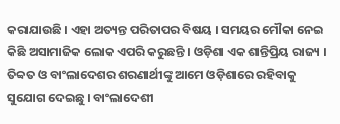କରାଯାଉଛି । ଏହା ଅତ୍ୟନ୍ତ ପରିତାପର ବିଷୟ । ସମୟର ମୌକା ନେଇ କିଛି ଅସାମାଜିକ ଲୋକ ଏପରି କରୁଛନ୍ତି । ଓଡ଼ିଶା ଏକ ଶାନ୍ତିପ୍ରିୟ ରାଜ୍ୟ । ତିବ୍ବତ ଓ ବାଂଲାଦେଶର ଶରଣାର୍ଥୀଙ୍କୁ ଆମେ ଓଡ଼ିଶାରେ ରହିବାକୁ ସୁଯୋଗ ଦେଇଛୁ । ବାଂଲାଦେଶୀ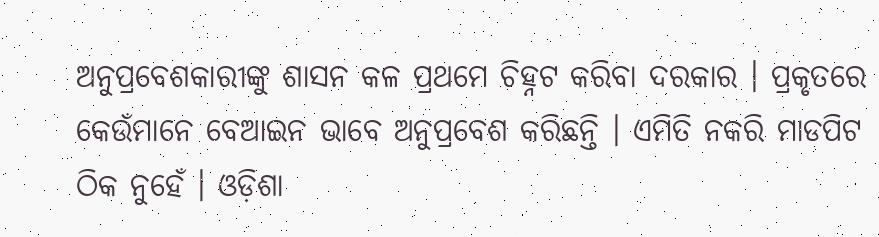ଅନୁପ୍ରବେଶକାରୀଙ୍କୁ ଶାସନ କଳ ପ୍ରଥମେ ଚିହ୍ନଟ କରିବା ଦରକାର । ପ୍ରକୃତରେ କେଉଁମାନେ ବେଆଇନ ଭାବେ ଅନୁପ୍ରବେଶ କରିଛନ୍ତି । ଏମିତି ନକରି ମାଡପିଟ ଠିକ ନୁହେଁ । ଓଡ଼ିଶା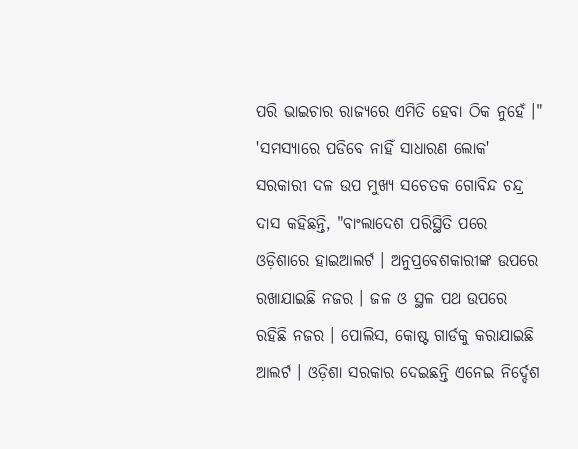ପରି ଭାଇଚାର ରାଜ୍ୟରେ ଏମିତି ହେବା ଠିକ ନୁହେଁ ।"
'ସମସ୍ୟାରେ ପଡିବେ ନାହିଁ ସାଧାରଣ ଲୋକ'
ସରକାରୀ ଦଳ ଉପ ମୁଖ୍ୟ ସଚେତକ ଗୋବିନ୍ଦ ଚନ୍ଦ୍ର ଦାସ କହିଛନ୍ତି, "ବାଂଲାଦେଶ ପରିସ୍ଥିତି ପରେ ଓଡ଼ିଶାରେ ହାଇଆଲର୍ଟ । ଅନୁପ୍ରବେଶକାରୀଙ୍କ ଉପରେ ରଖାଯାଇଛି ନଜର । ଜଳ ଓ ସ୍ଥଳ ପଥ ଉପରେ ରହିଛି ନଜର । ପୋଲିସ, କୋଷ୍ଟ ଗାର୍ଡକୁ କରାଯାଇଛି ଆଲର୍ଟ । ଓଡ଼ିଶା ସରକାର ଦେଇଛନ୍ତି ଏନେଇ ନିର୍ଦ୍ଦେଶ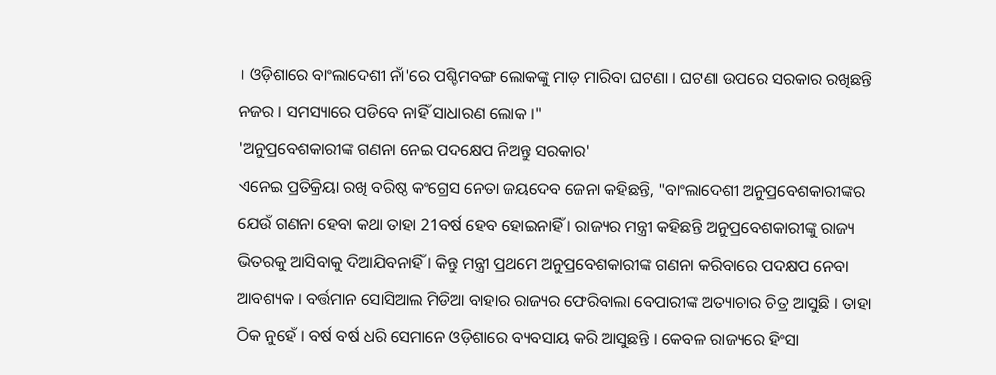। ଓଡ଼ିଶାରେ ବାଂଲାଦେଶୀ ନାଁ'ରେ ପଶ୍ଚିମବଙ୍ଗ ଲୋକଙ୍କୁ ମାଡ଼ ମାରିବା ଘଟଣା । ଘଟଣା ଉପରେ ସରକାର ରଖିଛନ୍ତି ନଜର । ସମସ୍ୟାରେ ପଡିବେ ନାହିଁ ସାଧାରଣ ଲୋକ ।"
'ଅନୁପ୍ରବେଶକାରୀଙ୍କ ଗଣନା ନେଇ ପଦକ୍ଷେପ ନିଅନ୍ତୁ ସରକାର'
ଏନେଇ ପ୍ରତିକ୍ରିୟା ରଖି ବରିଷ୍ଠ କଂଗ୍ରେସ ନେତା ଜୟଦେବ ଜେନା କହିଛନ୍ତି, "ବାଂଲାଦେଶୀ ଅନୁପ୍ରବେଶକାରୀଙ୍କର ଯେଉଁ ଗଣନା ହେବା କଥା ତାହା 21ବର୍ଷ ହେବ ହୋଇନାହିଁ । ରାଜ୍ୟର ମନ୍ତ୍ରୀ କହିଛନ୍ତି ଅନୁପ୍ରବେଶକାରୀଙ୍କୁ ରାଜ୍ୟ ଭିତରକୁ ଆସିବାକୁ ଦିଆଯିବନାହିଁ । କିନ୍ତୁ ମନ୍ତ୍ରୀ ପ୍ରଥମେ ଅନୁପ୍ରବେଶକାରୀଙ୍କ ଗଣନା କରିବାରେ ପଦକ୍ଷପ ନେବା ଆବଶ୍ୟକ । ବର୍ତ୍ତମାନ ସୋସିଆଲ ମିଡିଆ ବାହାର ରାଜ୍ୟର ଫେରିବାଲା ବେପାରୀଙ୍କ ଅତ୍ୟାଚାର ଚିତ୍ର ଆସୁଛି । ତାହା ଠିକ ନୁହେଁ । ବର୍ଷ ବର୍ଷ ଧରି ସେମାନେ ଓଡ଼ିଶାରେ ବ୍ୟବସାୟ କରି ଆସୁଛନ୍ତି । କେବଳ ରାଜ୍ୟରେ ହିଂସା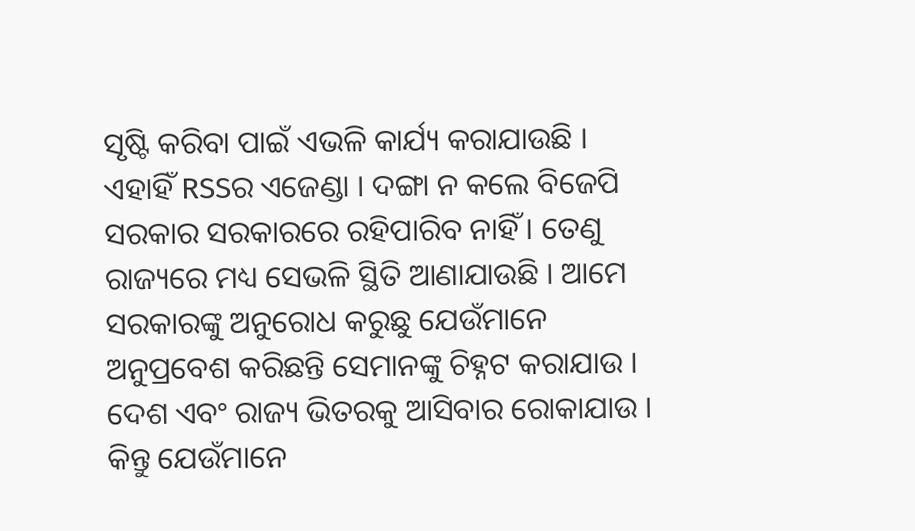ସୃଷ୍ଟି କରିବା ପାଇଁ ଏଭଳି କାର୍ଯ୍ୟ କରାଯାଉଛି । ଏହାହିଁ RSSର ଏଜେଣ୍ଡା । ଦଙ୍ଗା ନ କଲେ ବିଜେପି ସରକାର ସରକାରରେ ରହିପାରିବ ନାହିଁ । ତେଣୁ ରାଜ୍ୟରେ ମଧ୍ୟ ସେଭଳି ସ୍ଥିତି ଆଣାଯାଉଛି । ଆମେ ସରକାରଙ୍କୁ ଅନୁରୋଧ କରୁଛୁ ଯେଉଁମାନେ ଅନୁପ୍ରବେଶ କରିଛନ୍ତି ସେମାନଙ୍କୁ ଚିହ୍ନଟ କରାଯାଉ । ଦେଶ ଏବଂ ରାଜ୍ୟ ଭିତରକୁ ଆସିବାର ରୋକାଯାଉ । କିନ୍ତୁ ଯେଉଁମାନେ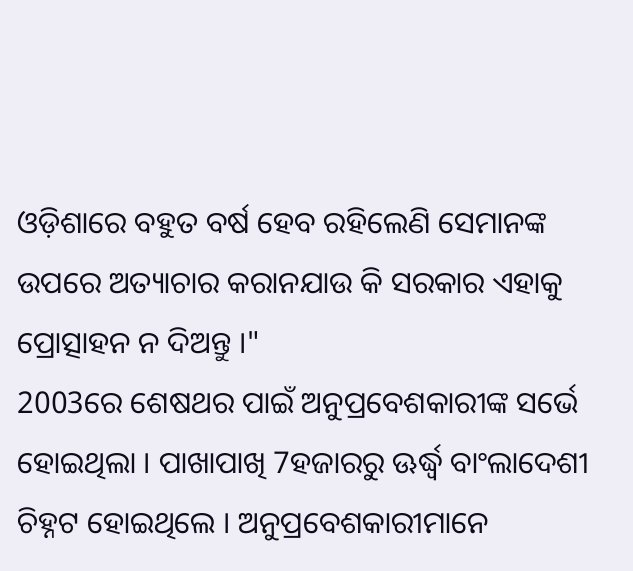ଓଡ଼ିଶାରେ ବହୁତ ବର୍ଷ ହେବ ରହିଲେଣି ସେମାନଙ୍କ ଉପରେ ଅତ୍ୟାଚାର କରାନଯାଉ କି ସରକାର ଏହାକୁ ପ୍ରୋତ୍ସାହନ ନ ଦିଅନ୍ତୁ ।"
2003ରେ ଶେଷଥର ପାଇଁ ଅନୁପ୍ରବେଶକାରୀଙ୍କ ସର୍ଭେ ହୋଇଥିଲା । ପାଖାପାଖି 7ହଜାରରୁ ଊର୍ଦ୍ଧ୍ବ ବାଂଲାଦେଶୀ ଚିହ୍ନଟ ହୋଇଥିଲେ । ଅନୁପ୍ରବେଶକାରୀମାନେ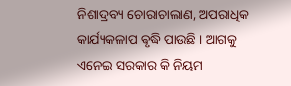ନିଶାଦ୍ରବ୍ୟ ଚୋରାଚାଲାଣ, ଅପରାଧିକ କାର୍ଯ୍ୟକଳାପ ଵୃଦ୍ଧି ପାଉଛି । ଆଗକୁ ଏନେଇ ସରକାର କି ନିୟମ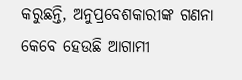କରୁଛନ୍ତି, ଅନୁପ୍ରବେଶକାରୀଙ୍କ ଗଣନା କେବେ ହେଉଛି ଆଗାମୀ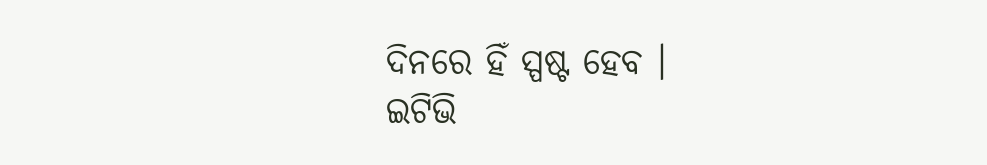ଦିନରେ ହିଁ ସ୍ପଷ୍ଟ ହେବ ।
ଇଟିଭି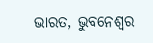ଭାରତ, ଭୁବନେଶ୍ବର